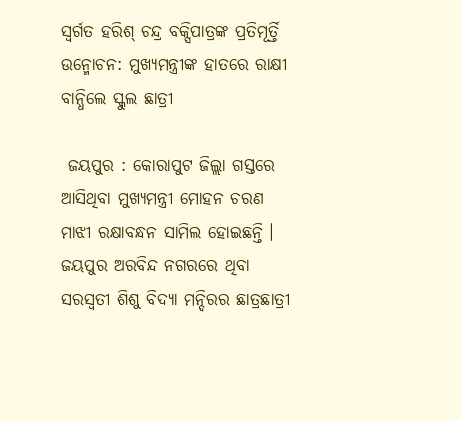ସ୍ୱର୍ଗତ ହରିଶ୍ ଚନ୍ଦ୍ର ବକ୍ସିପାତ୍ରଙ୍କ ପ୍ରତିମୂର୍ତ୍ତି ଉନ୍ମୋଚନ: ମୁଖ୍ୟମନ୍ତ୍ରୀଙ୍କ ହାତରେ ରାକ୍ଷୀ ବାନ୍ଧିଲେ ସ୍କୁଲ ଛାତ୍ରୀ

 ଜୟପୁର : କୋରାପୁଟ ଜିଲ୍ଲା ଗସ୍ତରେ ଆସିଥିବା ମୁଖ୍ୟମନ୍ତ୍ରୀ ମୋହନ ଚରଣ ମାଝୀ ରକ୍ଷାବନ୍ଧନ ସାମିଲ ହୋଇଛନ୍ତି । ଜୟପୁର ଅରବିନ୍ଦ ନଗରରେ ଥିବା ସରସ୍ୱତୀ ଶିଶୁ ବିଦ୍ୟା ମନ୍ଦିରର ଛାତ୍ରଛାତ୍ରୀ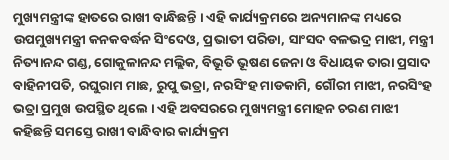ମୁଖ୍ୟମନ୍ତ୍ରୀଙ୍କ ହାତରେ ରାଖୀ ବାନ୍ଧିଛନ୍ତି । ଏହି କାର୍ଯ୍ୟକ୍ରମରେ ଅନ୍ୟମାନଙ୍କ ମଧ୍ୟରେ ଉପମୁଖ୍ୟମନ୍ତ୍ରୀ କନକବର୍ଦ୍ଧନ ସିଂଦେଓ, ପ୍ରଭାତୀ ପରିଡା, ସାଂସଦ ବଳଭଦ୍ର ମାଝୀ, ମନ୍ତ୍ରୀ ନିତ୍ୟାନନ୍ଦ ଗଣ୍ଡ, ଗୋକୁଳାନନ୍ଦ ମଲ୍ଲିକ, ବିଭୂତି ଭୂଷଣ ଜେନା ଓ ବିଧାୟକ ତାରା ପ୍ରସାଦ ବାହିନୀପତି, ରଘୁରାମ ମାଛ, ରୁପୁ ଭତ୍ରା, ନରସିଂହ ମାଡକାମି, ଗୌରୀ ମାଝୀ, ନରସିଂହ ଭତ୍ରା ପ୍ରମୁଖ ଉପସ୍ଥିତ ଥିଲେ । ଏହି ଅବସରରେ ମୁଖ୍ୟମନ୍ତ୍ରୀ ମୋହନ ଚରଣ ମାଝୀ କହିଛନ୍ତି ସମସ୍ତେ ରାଖୀ ବାନ୍ଧିବାର କାର୍ଯ୍ୟକ୍ରମ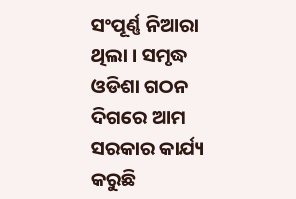ସଂପୂର୍ଣ୍ଣ ନିଆରା ଥିଲା । ସମୃଦ୍ଧ ଓଡିଶା ଗଠନ ଦିଗରେ ଆମ ସରକାର କାର୍ଯ୍ୟ କରୁଛି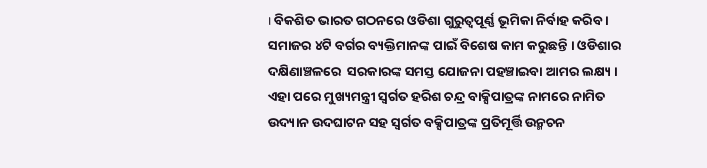। ବିକଶିତ ଭାରତ ଗଠନରେ ଓଡିଶା ଗୁରୁତ୍ୱପୂର୍ଣ୍ଣ ଭୂମିକା ନିର୍ବାହ କରିବ । ସମାଜର ୪ଟି ବର୍ଗର ବ୍ୟକ୍ତିମାନଙ୍କ ପାଇଁ ବିଶେଷ କାମ କରୁଛନ୍ତି । ଓଡିଶାର ଦକ୍ଷିଣାଞ୍ଚଳରେ  ସରକାରଙ୍କ ସମସ୍ତ ଯୋଜନା ପହଞ୍ଚାଇବା ଆମର ଲକ୍ଷ୍ୟ । ଏହା ପରେ ମୁଖ୍ୟମନ୍ତ୍ରୀ ସ୍ୱର୍ଗତ ହରିଶ ଚନ୍ଦ୍ର ବାକ୍ସିପାତ୍ରଙ୍କ ନାମରେ ନାମିତ ଉଦ୍ୟାନ ଉଦଘାଟନ ସହ ସ୍ୱର୍ଗତ ବକ୍ସିପାତ୍ରଙ୍କ ପ୍ରତିମୂର୍ତ୍ତି ଉନ୍ମଚନ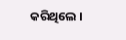କରିଥିଲେ ।